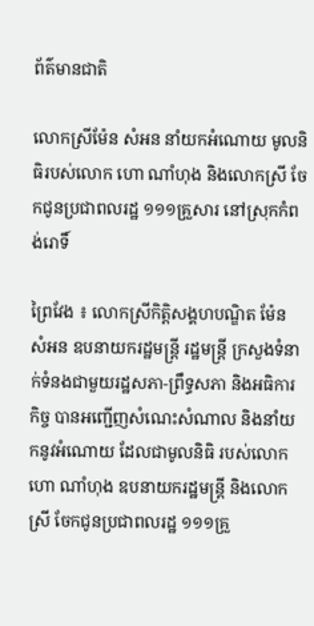ព័ត៌មានជាតិ

លោកស្រីម៉ែន សំអន នាំយកអំណោយ មូលនិធិរបស់លោក ហោ ណាំហុង និងលោកស្រី ចែកជូនប្រជាពលរដ្ឋ ១១១គ្រួសារ នៅស្រុកកំពង់រោទិ៍

ព្រៃវែង ៖ លោកស្រីកិត្តិសង្គហបណ្ឌិត ម៉ែន សំអន ឧបនាយករដ្ឋមន្ត្រី រដ្ឋមន្ត្រី ក្រសួងទំនាក់ទំនងជាមួយរដ្ឋសភា-ព្រឹទ្ធសភា និងអធិការកិច្ច បានអញ្ជើញសំណេះសំណាល និងនាំយកនូវអំណោយ ដែលជាមូលនិធិ របស់លោកហោ ណាំហុង ឧបនាយករដ្ឋមន្ត្រី និងលោកស្រី ចែកជូនប្រជាពលរដ្ឋ ១១១គ្រួ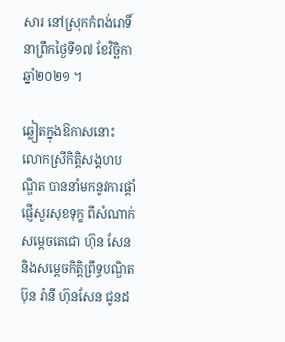សារ នៅស្រុកកំពង់រោទិ៍ នាព្រឹកថ្ងៃទី១៧ ខែវិច្ឆិកា ឆ្នាំ២០២១ ។

ឆ្លៀតក្នុងឱកាសនោះ លោកស្រីកិត្តិសង្គហបណ្ឌិត បាននាំមកនូវការផ្តាំផ្ញើសួរសុខទុក្ខ ពីសំណាក់សម្តេចតេជោ ហ៊ុន សែន និងសម្តេចកិត្តិព្រឹទ្ធបណ្ឌិត ប៊ុន រ៉ានី ហ៊ុនសែន ជូនដ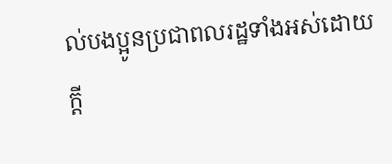ល់បងប្អូនប្រជាពលរដ្ឋទាំងអស់ដោយក្តី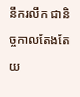នឹករលឹក ជានិច្ចកាលតែងតែយ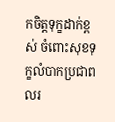កចិត្តទុក្ខដាក់ខ្ពស់ ចំពោះសុខទុក្ខលំបាកប្រជាពលរ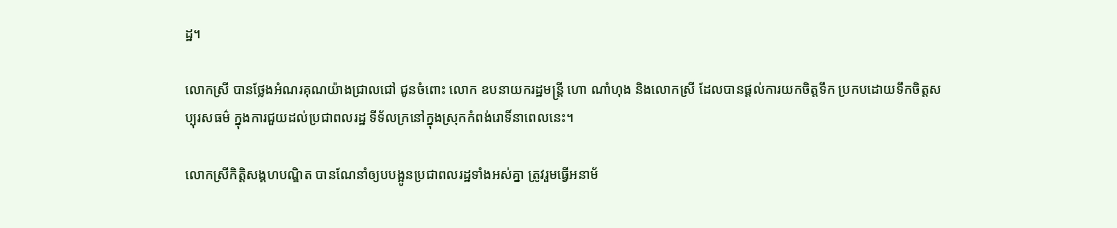ដ្ឋ។

លោកស្រី បានថ្លែងអំណរគុណយ៉ាងជ្រាលជៅ ជូនចំពោះ លោក ឧបនាយករដ្ឋមន្ត្រី ហោ ណាំហុង និងលោកស្រី ដែលបានផ្តល់ការយកចិត្តទឹក ប្រកបដោយទឹកចិត្តសប្បុរសធម៌ ក្នុងការជួយដល់ប្រជាពលរដ្ឋ ទីទ័លក្រនៅក្នុងស្រុកកំពង់រោទិ៍នាពេលនេះ។

លោកស្រីកិត្តិសង្គហបណ្ឌិត បានណែនាំឲ្យបបង្អូនប្រជាពលរដ្ឋទាំងអស់គ្នា ត្រូវរួមធ្វើអនាម័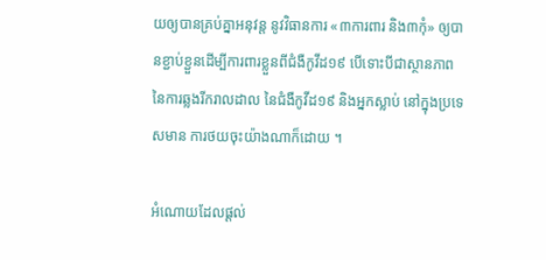យឲ្យបានគ្រប់គ្នាអនុវន្ត នូវវិធានការ «៣ការពារ និង៣កុំ» ឲ្យបានខ្ជាប់ខ្ជួនដើម្បីការពារខ្លួនពីជំងឺកូវីដ១៩ បើទោះបីជាស្ថានភាព នៃការឆ្លងរីករាលដាល នៃជំងឺកូវីដ១៩ និងអ្នកស្លាប់ នៅក្នុងប្រទេសមាន ការថយចុះយ៉ាងណាក៏ដោយ ។

អំណោយដែលផ្តល់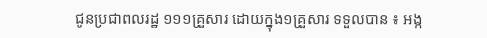ជូនប្រជាពលរដ្ឋ ១១១គ្រួសារ ដោយក្នុង១គ្រួសារ ទទួលបាន ៖ អង្ក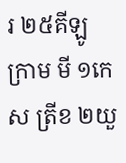រ ២៥គីឡូក្រាម មី ១កេស ត្រីខ ២យួ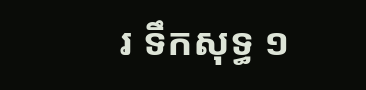រ ទឹកសុទ្ធ ១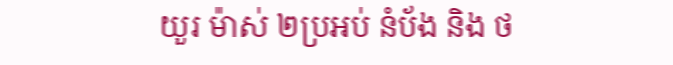យួរ ម៉ាស់ ២ប្រអប់ នំប័ង និង ថ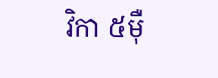វិកា ៥ម៉ឺ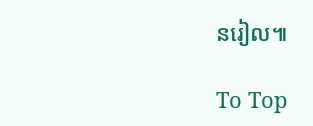នរៀល៕

To Top